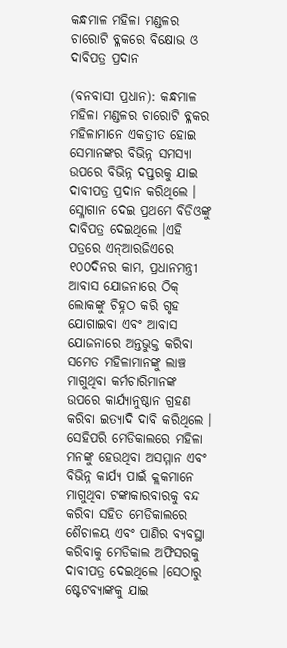କନ୍ଧମାଳ ମହିଳା ମଣ୍ଡଳର ଚାରୋଟି ବ୍ଳକରେ ବିକ୍ଷୋଭ ଓ ଦାବିପତ୍ର ପ୍ରଦାନ

(ବନବାସୀ ପ୍ରଧାନ): କନ୍ଧମାଳ ମହିଳା ମଣ୍ଡଳର ଚାରୋଟି ବ୍ଳକର ମହିଳାମାନେ ଏକତ୍ରୀତ ହୋଇ ସେମାନଙ୍କର ବିଭିନ୍ନ ସମସ୍ୟା ଉପରେ ବିଭିନ୍ନ ଦପ୍ତରକୁ ଯାଇ ଦାବୀପତ୍ର ପ୍ରଦାନ କରିଥିଲେ । ସ୍ଳୋଗାନ ଦେଇ ପ୍ରଥମେ ବିଡିଓଙ୍କୁ ଦାବିପତ୍ର ଦେଇଥିଲେ ।ଏହି ପତ୍ରରେ ଏନ୍ଆରଜିଏରେ ୧୦୦ଦିନର କାମ, ପ୍ରଧାନମନ୍ତ୍ରୀ ଆବାସ ଯୋଜନାରେ ଠିକ୍ ଲୋକଙ୍କୁ ଚିହ୍ନଠ କରି ଗୃହ ଯୋଗାଇବା ଏବଂ ଆବାସ ଯୋଜନାରେ ଅନ୍ତଭୁକ୍ତ କରିବା ସମେତ ମହିଳାମାନଙ୍କୁ ଲାଞ୍ଚ ମାଗୁଥିବା କର୍ମଚାରିମାନଙ୍କ ଉପରେ କାର୍ଯ୍ୟାନୁଷ୍ଠାନ ଗ୍ରହଣ କରିବା ଇତ୍ୟାଦି ଦାବି କରିଥିଲେ । ସେହିପରି ମେଡିକାଲରେ ମହିଳା ମନଙ୍କୁ ହେଉଥିବା ଅସମ୍ମାନ ଏବଂ ବିଭିନ୍ନ କାର୍ଯ୍ୟ ପାଇଁ କ୍ଲକମାନେ ମାଗୁଥିବା ଟଙ୍କାକାରବାରକୁ ବନ୍ଦ କରିବା ସହିତ ମେଡିକାଲରେ ଶୈଚାଳୟ ଏବଂ ପାଣିର ବ୍ୟବସ୍ଥା କରିବାକୁ ମେଡିକାଲ ଅଫିସରକୁ ଦାବୀପତ୍ର ଦେଇଥିଲେ ।ସେଠାରୁ ଷ୍ଟେଟବ୍ୟାଙ୍କକୁ ଯାଇ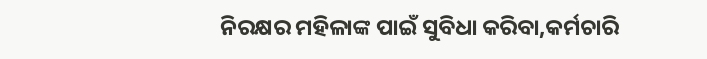ନିରକ୍ଷର ମହିଳାଙ୍କ ପାଇଁ ସୁବିଧା କରିବା,କର୍ମଚାରି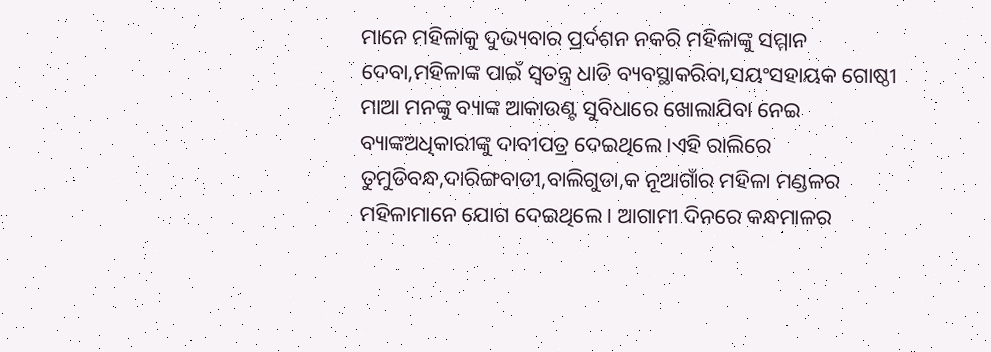ମାନେ ମହିଳାକୁ ଦୁଭ୍ୟବାର ପ୍ରର୍ଦଶନ ନକରି ମହିଳାଙ୍କୁ ସମ୍ମାନ ଦେବା,ମହିଳାଙ୍କ ପାଇଁ ସ୍ବତନ୍ତ୍ର ଧାଡି ବ୍ୟବସ୍ଥାକରିବା,ସୟଂସହାୟକ ଗୋଷ୍ଠୀ ମାଆ ମନଙ୍କୁ ବ୍ୟାଙ୍କ ଆକାଉଣ୍ଟ ସୁବିଧାରେ ଖୋଲାଯିବା ନେଇ ବ୍ୟାଙ୍କଅଧିକାରୀଙ୍କୁ ଦାବୀପତ୍ର ଦେଇଥିଲେ ।ଏହି ରାଲିରେ ତୁମୁଡିବନ୍ଧ,ଦାରିଙ୍ଗବାଡୀ,ବାଲିଗୁଡା,କ ନୂଆଗାଁର ମହିଳା ମଣ୍ଡଳର ମହିଳାମାନେ ଯୋଗ ଦେଇଥିଲେ । ଆଗାମୀ ଦିନରେ କନ୍ଧମାଳର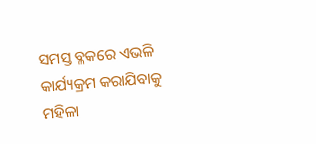ସମସ୍ତ ବ୍ଳକରେ ଏଭଳି କାର୍ଯ୍ୟକ୍ରମ କରାଯିବାକୁ ମହିଳା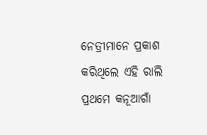ନେତ୍ରୀମାନେ ପ୍ରକାଶ କରିଥିଲେ ଏହି ରାଲି ପ୍ରଥମେ କନୂଆଗାଁ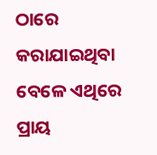ଠାରେ କରାଯାଇଥିବା ବେଳେ ଏଥିରେ ପ୍ରାୟ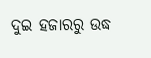ଦୁଇ ହଜାରରୁ ଉଦ୍ଧ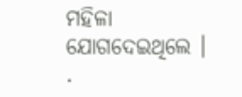ମହିଳା ଯୋଗଦେଇଥିଲେ ।
.